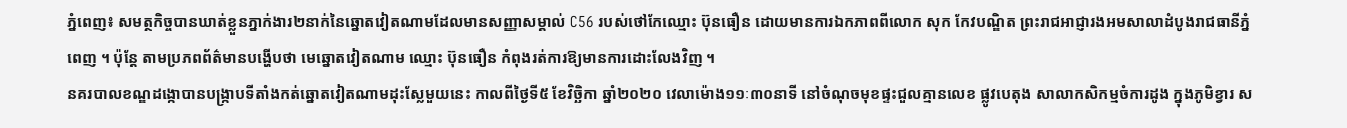ភ្នំពេញ៖ សមត្ថកិច្ចបានឃាត់ខ្លួនភ្នាក់ងារ២នាក់នៃឆ្នោតវៀតណាមដែលមានសញ្ញាសម្គាល់ C56 របស់ថៅកែឈ្មោះ ប៊ុនធឿន ដោយមានការឯកភាពពីលោក សុក កែវបណ្ឌិត ព្រះរាជអាជ្ញារងអមសាលាដំបូងរាជធានីភ្នំពេញ ។ ប៉ុន្តែ តាមប្រភពព័ត៌មានបង្ហើបថា មេឆ្នោតវៀតណាម ឈ្មោះ ប៊ុនធឿន កំពុងរត់ការឱ្យមានការដោះលែងវិញ ។
នគរបាលខណ្ឌដង្កោបានបង្ក្រាបទីតាំងកត់ឆ្នោតវៀតណាមដុះស្លែមួយនេះ កាលពីថ្ងៃទី៥ ខែវិច្ឆិកា ឆ្នាំ២០២០ វេលាម៉ោង១១ៈ៣០នាទី នៅចំណុចមុខផ្ទះជួលគ្មានលេខ ផ្លូវបេតុង សាលាកសិកម្មចំការដូង ក្នុងភូមិខ្វារ ស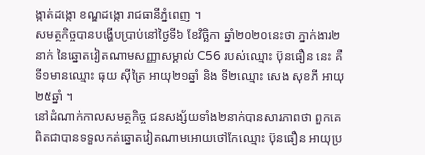ង្កាត់ដង្កោ ខណ្ឌដង្កោ រាជធានីភ្នំពេញ ។
សមត្ថកិច្ចបានបង្ហើបប្រាប់នៅថ្ងៃទី៦ ខែវិច្ឆិកា ឆ្នាំ២០២០នេះថា ភ្នាក់ងារ២នាក់ នៃឆ្នោតវៀតណាមសញ្ញាសម្គាល់ C56 របស់ឈ្មោះ ប៊ុនធឿន នេះ គឺ ទី១មានឈ្មោះ ធុយ ស៊ីត្រៃ អាយុ២១ឆ្នាំ និង ទី២ឈ្មោះ សេង សុខភី អាយុ២៥ឆ្នាំ ។
នៅដំណាក់កាលសមត្ថកិច្ច ជនសង្ស័យទាំង២នាក់បានសារភាពថា ពួកគេពិតជាបានទទួលកត់ឆ្នោតវៀតណាមអោយថៅកែឈ្មោះ ប៊ុនធឿន អាយុប្រ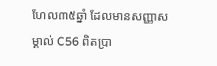ហែល៣៥ឆ្នាំ ដែលមានសញ្ញាសម្គាល់ C56 ពិតប្រា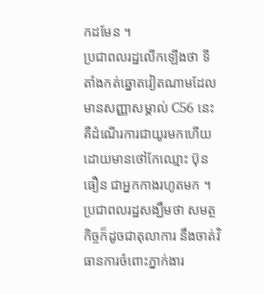កដមែន ។
ប្រជាពលរដ្ឋលើកឡើងថា ទីតាំងកត់ឆ្នោតវៀតណាមដែលមានសញ្ញាសម្គាល់ C56 នេះ គឺដំណើរការជាយូរមកហើយ ដោយមានថៅកែឈ្មោះ ប៊ុនធឿន ជាអ្នកកាងរហូតមក ។
ប្រជាពលរដ្ឋសង្ឃឹមថា សមត្ថកិច្ចក៏ដូចជាតុលាការ នឹងចាត់វិធានការចំពោះភ្នាក់ងារ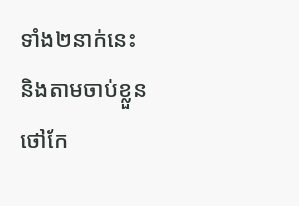ទាំង២នាក់នេះ និងតាមចាប់ខ្លួនថៅកែ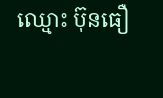ឈ្មោះ ប៊ុនធឿ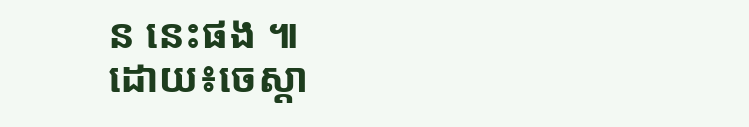ន នេះផង ៕
ដោយ៖ចេស្តា